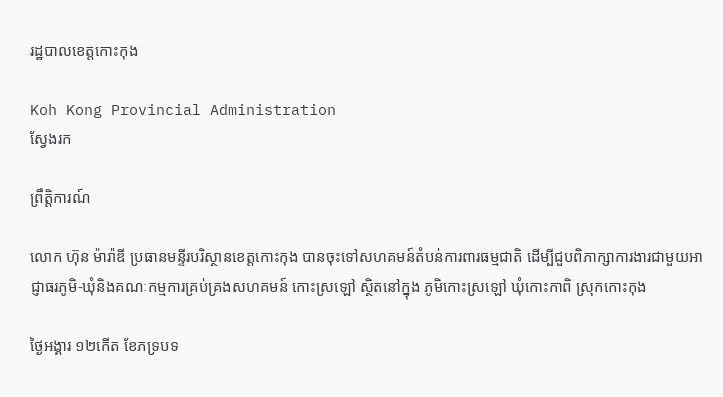រដ្ឋបាលខេត្តកោះកុង

Koh Kong Provincial Administration
ស្វែងរក

ព្រឹត្តិការណ៍

លោក ហ៊ុន ម៉ារ៉ាឌី ប្រធានមន្ទីរបរិស្ថានខេត្តកោះកុង បានចុះទៅសហគមន៍តំបន់ការពារធម្មជាតិ ដើម្បីជួបពិភាក្សាការងារជាមួយអាជ្ញាធរភូមិ-ឃុំនិងគណៈកម្មការគ្រប់គ្រងសហគមន៍ កោះស្រឡៅ ស្ថិតនៅក្នុង ភូមិកោះស្រឡៅ ឃុំកោះកាពិ ស្រុកកោះកុង

ថ្ងៃអង្គារ ១២កើត ខែភទ្របទ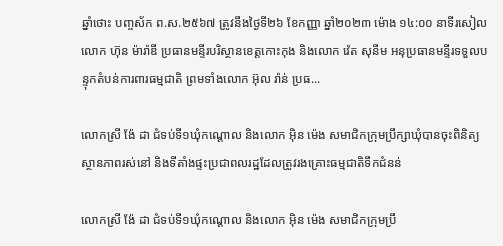ឆ្នាំថោះ បញ្ចស័ក ព.ស.២៥៦៧ ត្រូវនឹងថ្ងៃទី២៦ ខែកញ្ញា ឆ្នាំ២០២៣ ម៉ោង ១៤:០០ នាទីរសៀល លោក ហ៊ុន ម៉ារ៉ាឌី ប្រធានមន្ទីរបរិស្ថានខេត្តកោះកុង និងលោក វ៉េត សុនីម អនុប្រធានមន្ទីរទទួលបន្ទុកតំបន់ការពារធម្មជាតិ ព្រមទាំងលោក អ៊ុល រ៉ាន់ ប្រធ...

លោកស្រី ង៉ែ ដា ជំទប់ទី១ឃុំកណ្តោល និងលោក អ៊ិន ម៉េង សមាជិកក្រុមប្រឹក្សាឃុំបានចុះពិនិត្យស្ថានភាពរស់នៅ និងទីតាំងផ្ទះប្រជាពលរដ្ឋដែលត្រូវរងគ្រោះធម្មជាតិទឹកជំនន់

លោកស្រី ង៉ែ ដា ជំទប់ទី១ឃុំកណ្តោល និងលោក អ៊ិន ម៉េង សមាជិកក្រុមប្រឹ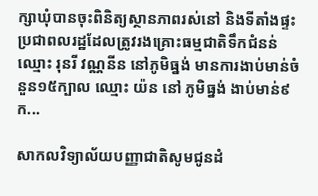ក្សាឃុំបានចុះពិនិត្យស្ថានភាពរស់នៅ និងទីតាំងផ្ទះប្រជាពលរដ្ឋដែលត្រូវរងគ្រោះធម្មជាតិទឹកជំនន់ ឈ្មោះ រុនរី វណ្ណនីន នៅភូមិធ្នង់ មានការងាប់មាន់ចំនួន១៥ក្បាល ឈ្មោះ យ៉ន នៅ ភូមិធ្នង់ ងាប់មាន់៩ក...

សាកលវិទ្យាល័យបញ្ញាជាតិសូមជូនដំ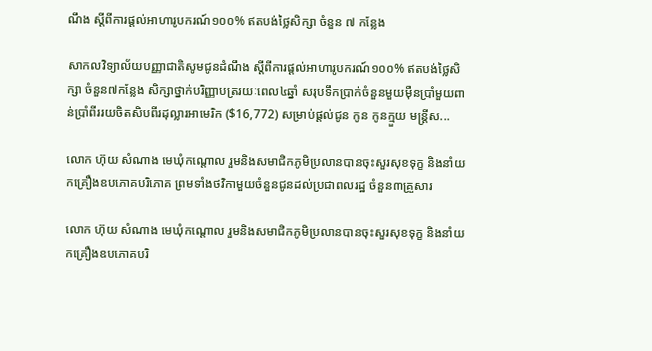ណឹង ស្តីពីការផ្ដល់អាហារូបករណ៍១០០% ឥតបង់ថ្លៃសិក្សា ចំនួន ៧ កន្លែង

សាកលវិទ្យាល័យបញ្ញាជាតិសូមជូនដំណឹង ស្តីពីការផ្ដល់អាហារូបករណ៍១០០% ឥតបង់ថ្លៃសិក្សា ចំនួន៧កន្លែង សិក្សាថ្នាក់បរិញ្ញាបត្ររយៈពេល៤ឆ្នាំ សរុបទឹកប្រាក់ចំនួនមួយម៉ឺនប្រាំមួយពាន់ប្រាំពីររយចិតសិបពីរដុល្លារអាមេរិក ($16,772) សម្រាប់ផ្តល់ជូន កូន កូនក្មួយ មន្ត្រីស...

លោក ហ៊ុយ សំណាង មេឃុំកណ្តោល រួមនិងសមាជិកភូមិប្រលានបានចុះសួរសុខទុក្ខ និងនាំយកគ្រឿងឧបភោគបរិភោគ ព្រមទាំងថវិកាមួយចំនួនជូនដល់ប្រជាពលរដ្ឋ ចំនួន៣គ្រួសារ

លោក ហ៊ុយ សំណាង មេឃុំកណ្តោល រួមនិងសមាជិកភូមិប្រលានបានចុះសួរសុខទុក្ខ និងនាំយកគ្រឿងឧបភោគបរិ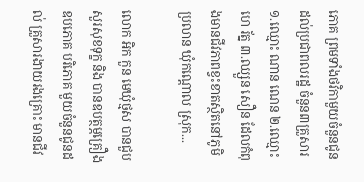ភោគ ព្រមទាំងថវិកាមួយចំនួនជូនដល់ប្រជាពលរដ្ឋ ចំនួន៣គ្រួសារ ១.ឈ្មោះ ណាន ណេន ២.ឈ្មោះ ហេ រ័ត្ន ៣.ឈ្សួន សឿន ដែលកំពុងមានជីវភាពខ្វះខាតស្ថិតនៅភូមិប្រលាន ឃុំកណ្ដោល ស្រុក...

លោក អិក កួន មេឃុំថ្មស បានជួបសួរសុខទុក្ខ និង បានឧបត្ថម្ភគ្រឿងឧបភោគ បរិភោគ មួយចំនួនជូនដល់ គ្រួសារងាយរងគ្រោះ មានជីវ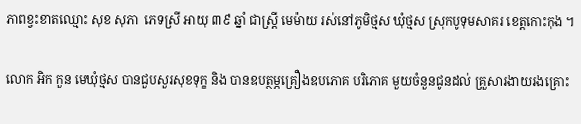ភាពខ្វះខាតឈ្មោះ សុខ សុភា  ភេទស្រី អាយុ ៣៩ ឆ្នាំ ជាស្រ្តី មេម៉ាយ រស់នៅភូមិថ្មស ឃុំថ្មស ស្រុកបូទុមសាគរ ខេត្តកោះកុង ។

លោក អិក កួន មេឃុំថ្មស បានជួបសួរសុខទុក្ខ និង បានឧបត្ថម្ភគ្រឿងឧបភោគ បរិភោគ មួយចំនួនជូនដល់ គ្រួសារងាយរងគ្រោះ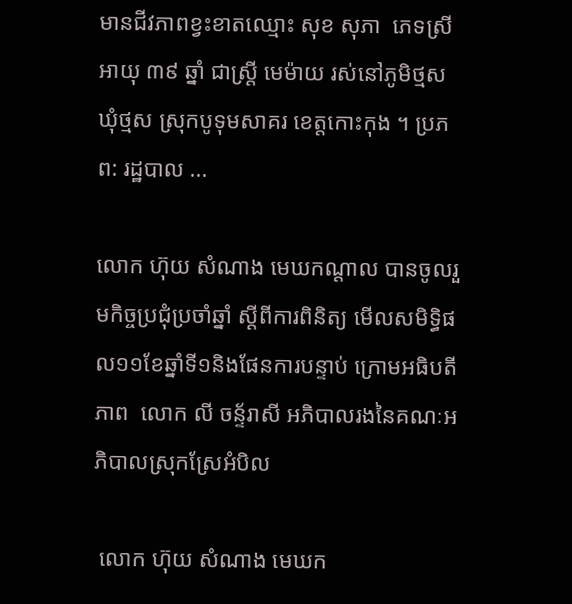មានជីវភាពខ្វះខាតឈ្មោះ សុខ សុភា  ភេទស្រី អាយុ ៣៩ ឆ្នាំ ជាស្រ្តី មេម៉ាយ រស់នៅភូមិថ្មស ឃុំថ្មស ស្រុកបូទុមសាគរ ខេត្តកោះកុង ។ ប្រភព: រដ្ឋបាល ...

លោក ហ៊ុយ សំណាង មេឃកណ្តាល បានចូលរួមកិច្ចប្រជុំប្រចាំឆ្នាំ ស្តីពីការពិនិត្យ មើលសមិទ្ធិផល១១ខែឆ្នាំទី១និងផែនការបន្ទាប់ ក្រោមអធិបតីភាព  លោក លី ចន្ទ័រាសី អភិបាលរងនៃគណៈអភិបាលស្រុកស្រែអំបិល

 លោក ហ៊ុយ សំណាង មេឃក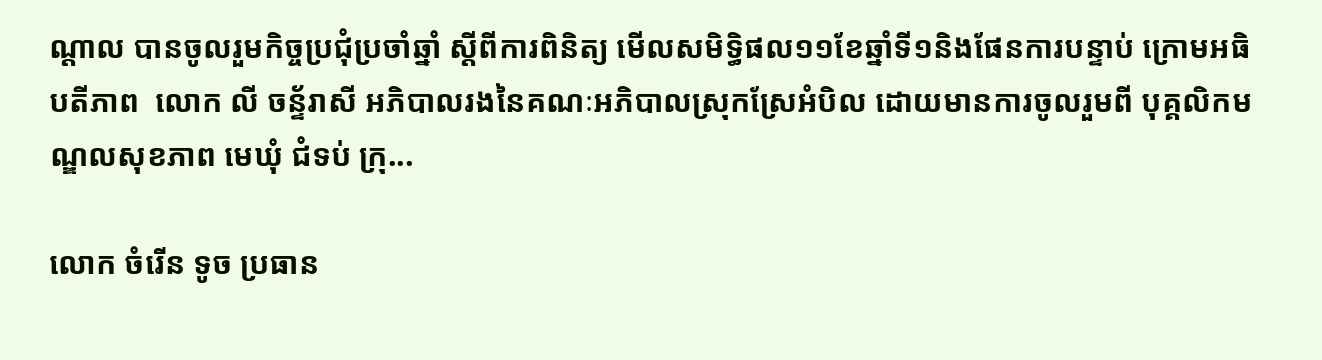ណ្តាល បានចូលរួមកិច្ចប្រជុំប្រចាំឆ្នាំ ស្តីពីការពិនិត្យ មើលសមិទ្ធិផល១១ខែឆ្នាំទី១និងផែនការបន្ទាប់ ក្រោមអធិបតីភាព  លោក លី ចន្ទ័រាសី អភិបាលរងនៃគណៈអភិបាលស្រុកស្រែអំបិល ដោយមានការចូលរួមពី បុគ្គលិកមណ្ឌលសុខភាព មេឃុំ ជំទប់ ក្រុ...

លោក ចំរើន ទូច ប្រធាន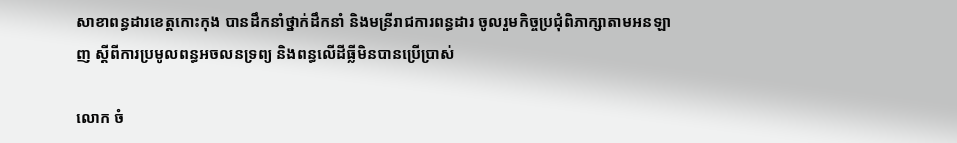សាខាពន្ធដារខេត្តកោះកុង បានដឹកនាំថ្នាក់ដឹកនាំ និងមន្រីរាជការពន្ធដារ ចូលរួមកិច្ចប្រជុំពិភាក្សាតាមអនឡាញ ស្តីពីការប្រមូលពន្ធអចលនទ្រព្យ និងពន្ធលើដីធ្លីមិនបានប្រើប្រាស់

លោក ចំ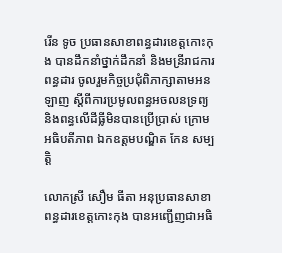រើន ទូច ប្រធានសាខាពន្ធដារខេត្តកោះកុង បានដឹកនាំថ្នាក់ដឹកនាំ និងមន្រីរាជការពន្ធដារ ចូលរួមកិច្ចប្រជុំពិភាក្សាតាមអនឡាញ ស្តីពីការប្រមូលពន្ធអចលនទ្រព្យ និងពន្ធលើដីធ្លីមិនបានប្រើប្រាស់ ក្រោមអធិបតីភាព ឯកឧត្តមបណ្ឌិត កែន សម្បត្តិ

លោកស្រី សឿម ធីតា អនុប្រធានសាខាពន្ធដារខេត្តកោះកុង បានអញ្ជើញជាអធិ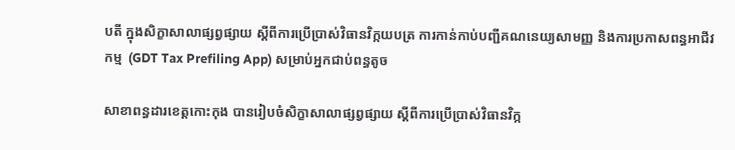បតី ក្នុងសិក្ខាសាលាផ្សព្វផ្សាយ ស្តីពីការប្រើប្រាស់វិធានវិក្កយបត្រ ការកាន់កាប់បញ្ជីគណនេយ្យសាមញ្ញ និងការប្រកាសពន្ធអាជីវកម្ម  (GDT Tax Prefiling App) សម្រាប់អ្នកជាប់ពន្ធតូច

សាខាពន្ធដារខេត្តកោះកុង បានរៀបចំសិក្ខាសាលាផ្សព្វផ្សាយ ស្តីពីការប្រើប្រាស់វិធានវិក្ក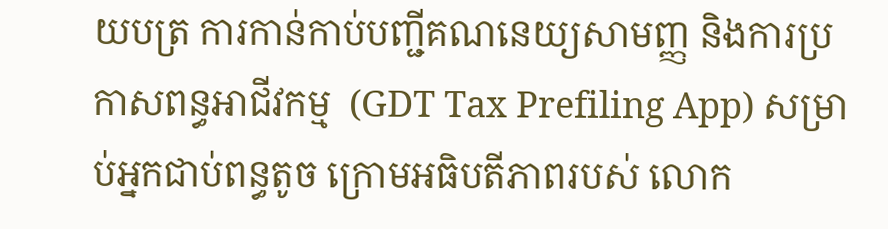យបត្រ ការកាន់កាប់បញ្ជីគណនេយ្យសាមញ្ញ និងការប្រកាសពន្ធអាជីវកម្ម  (GDT Tax Prefiling App) សម្រាប់អ្នកជាប់ពន្ធតូច ក្រោមអធិបតីភាពរបស់ លោក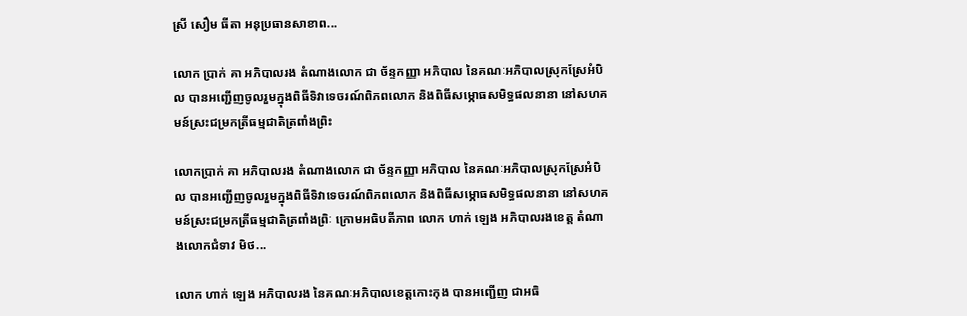ស្រី សឿម ធីតា អនុប្រធានសាខាព...

លោក ប្រាក់ គា អភិបាលរង តំណាងលោក ជា ច័ន្ទកញ្ញា អភិបាល នៃគណៈអភិបាលស្រុកស្រែអំបិល បានអញ្ជើញចូលរួមក្នុងពិធីទិវាទេចរណ៍ពិភពលោក និងពិធីសម្ភោធសមិទ្ធផលនានា នៅសហគមន៍ស្រះជម្រកត្រីធម្មជាតិត្រពាំងព្រិះ

លោកប្រាក់ គា អភិបាលរង តំណាងលោក ជា ច័ន្ទកញ្ញា អភិបាល នៃគណៈអភិបាលស្រុកស្រែអំបិល បានអញ្ជើញចូលរួមក្នុងពិធីទិវាទេចរណ៍ពិភពលោក និងពិធីសម្ភោធសមិទ្ធផលនានា នៅសហគមន៍ស្រះជម្រកត្រីធម្មជាតិត្រពាំងព្រិៈ ក្រោមអធិបតីភាព លោក ហាក់ ឡេង អភិបាលរងខេត្ត តំណាងលោកជំទាវ មិថ...

លោក ហាក់ ឡេង អភិបាលរង នៃគណៈអភិបាលខេត្តកោះកុង បានអញ្ជើញ ជាអធិ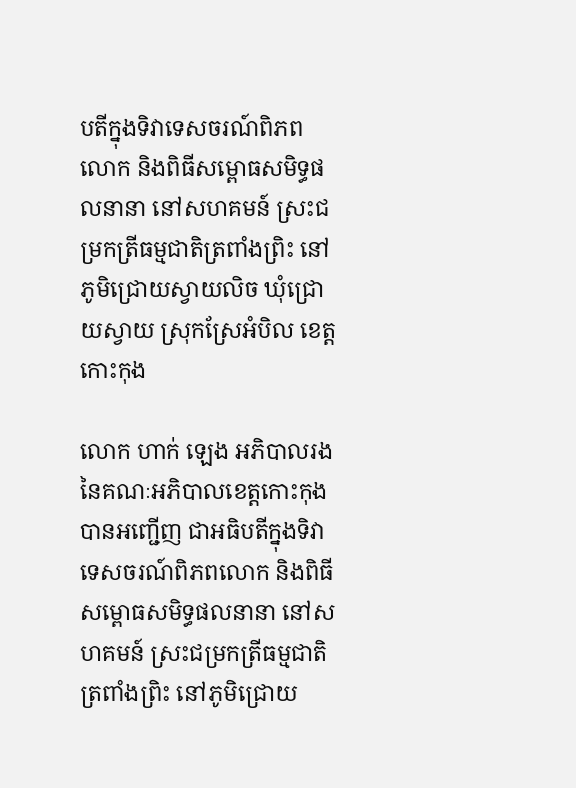បតីក្នុងទិវាទេសចរណ៍ពិភពលោក និងពិធីសម្ពោធសមិទ្ធផលនានា នៅសហគមន៍ ស្រះជម្រកត្រីធម្មជាតិត្រពាំងព្រិះ នៅភូមិជ្រោយស្វាយលិច ឃុំជ្រោយស្វាយ ស្រុកស្រែអំបិល ខេត្តកោះកុង

លោក ហាក់ ឡេង អភិបាលរង នៃគណៈអភិបាលខេត្តកោះកុង បានអញ្ជើញ ជាអធិបតីក្នុងទិវាទេសចរណ៍ពិភពលោក និងពិធីសម្ពោធសមិទ្ធផលនានា នៅសហគមន៍ ស្រះជម្រកត្រីធម្មជាតិត្រពាំងព្រិះ នៅភូមិជ្រោយ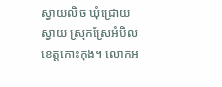ស្វាយលិច ឃុំជ្រោយស្វាយ ស្រុកស្រែអំបិល ខេត្តកោះកុង។ លោកអ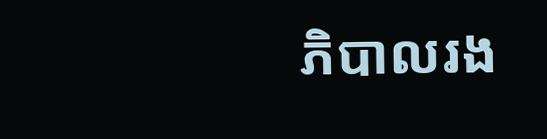ភិបាលរង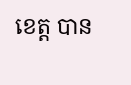ខេត្ត បាន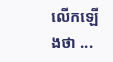លើកឡើងថា ...